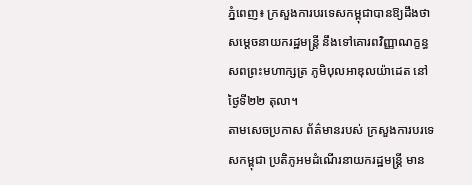ភ្នំពេញ៖ ក្រសួងការបរទេសកម្ពុជាបានឱ្យដឹងថា សម្ដេចនាយករដ្ឋមន្ត្រី នឹងទៅគោរពវិញ្ញាណក្ខន្ធ សពព្រះមហាក្សត្រ ភូមិបុលអាឌុលយ៉ាដេត នៅថ្ងៃទី២២ តុលា។
តាមសេចប្រកាស ព័ត៌មានរបស់ ក្រសួងការបរទេសកម្ពុជា ប្រតិភូអមដំណើរនាយករដ្ឋមន្ត្រី មាន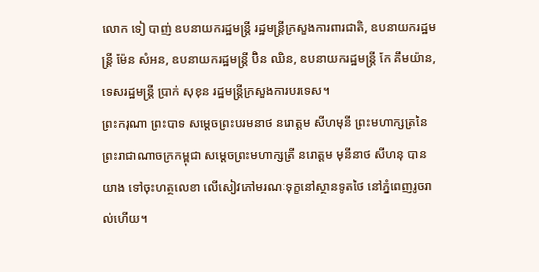លោក ទៀ បាញ់ ឧបនាយករដ្ឋមន្ត្រី រដ្ឋមន្ត្រីក្រសួងការពារជាតិ, ឧបនាយករដ្ឋមន្ត្រី ម៉ែន សំអន, ឧបនាយករដ្ឋមន្ត្រី ប៊ិន ឈិន, ឧបនាយករដ្ឋមន្ត្រី កែ គឹមយ៉ាន, ទេសរដ្ឋមន្ត្រី ប្រាក់ សុខុន រដ្ឋមន្ត្រីក្រសួងការបរទេស។
ព្រះករុណា ព្រះបាទ សម្តេចព្រះបរមនាថ នរោត្តម សីហមុនី ព្រះមហាក្សត្រនៃព្រះរាជាណាចក្រកម្ពុជា សម្តេចព្រះមហាក្សត្រី នរោត្តម មុនីនាថ សីហនុ បានយាង ទៅចុះហត្ថលេខា លើសៀវភៅមរណៈទុក្ខនៅស្ថានទូតថៃ នៅភ្នំពេញរូចរាល់ហើយ។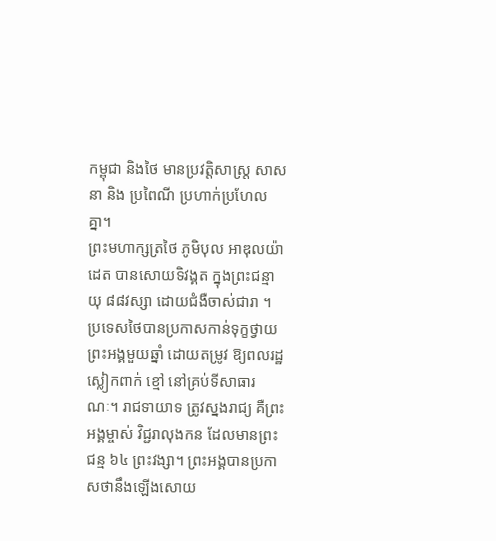កម្ពុជា និងថៃ មានប្រវត្តិសាស្ត្រ សាសនា និង ប្រពៃណី ប្រហាក់ប្រហែលគ្នា។
ព្រះមហាក្សត្រថៃ ភូមិបុល អាឌុលយ៉ាដេត បានសោយទិវង្គត ក្នុងព្រះជន្មាយុ ៨៨វស្សា ដោយជំងឺចាស់ជារា ។ ប្រទេសថៃបានប្រកាសកាន់ទុក្ខថ្វាយព្រះអង្គមួយឆ្នាំ ដោយតម្រូវ ឱ្យពលរដ្ឋស្លៀកពាក់ ខ្មៅ នៅគ្រប់ទីសាធារណៈ។ រាជទាយាទ ត្រូវស្នងរាជ្យ គឺព្រះអង្គម្ចាស់ វិជ្ជរាលុងកន ដែលមានព្រះជន្ម ៦៤ ព្រះវង្សា។ ព្រះអង្គបានប្រកាសថានឹងឡើងសោយ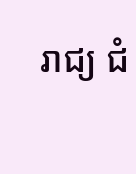រាជ្យ ជំ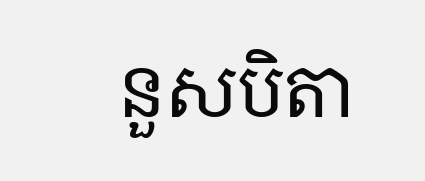នួសបិតា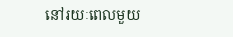នៅរយៈពេលមួយ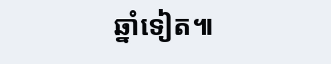ឆ្នាំទៀត៕